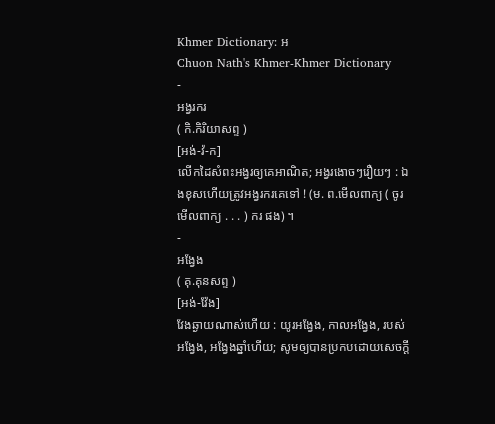Khmer Dictionary: អ
Chuon Nath's Khmer-Khmer Dictionary
-
អង្វរករ
( កិ.កិរិយាសព្ទ )
[អង់-វ៉-ក]
លើកដៃសំពះអង្វរឲ្យគេអាណិត; អង្វរងោចៗរឿយៗ : ឯងខុសហើយត្រូវអង្វរករគេទៅ ! (ម. ព.មើលពាក្យ ( ចូរមើលពាក្យ . . . ) ករ ផង) ។
-
អង្វែង
( គុ.គុនសព្ទ )
[អង់-វ៉ែង]
វែងឆ្ងាយណាស់ហើយ : យូរអង្វែង, កាលអង្វែង, របស់អង្វែង, អង្វែងឆ្នាំហើយ; សូមឲ្យបានប្រកបដោយសេចក្ដី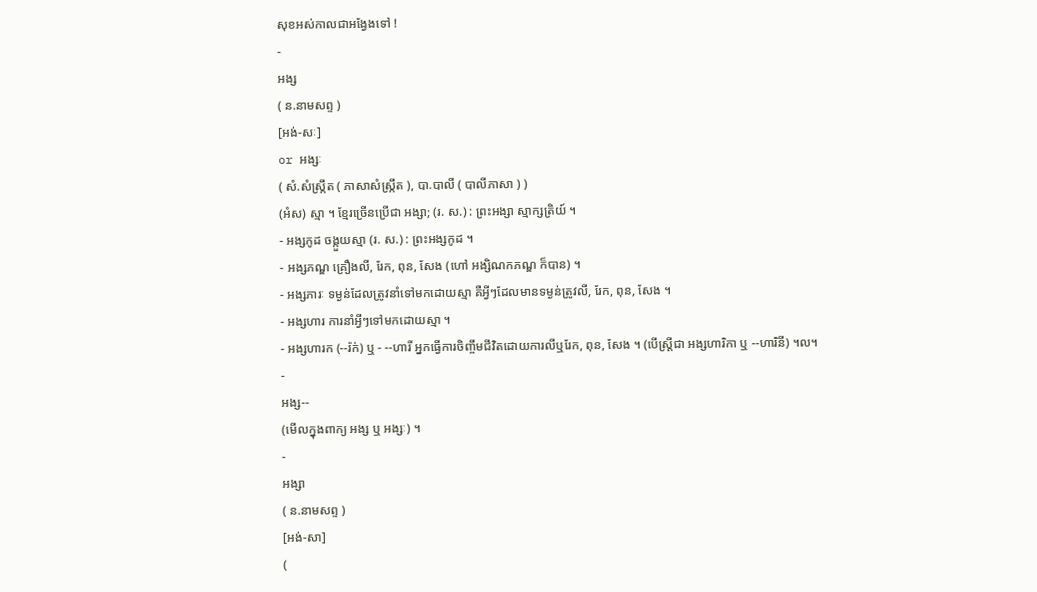សុខអស់កាលជាអង្វែងទៅ !
-
អង្ស
( ន.នាមសព្ទ )
[អង់-សៈ]
or អង្សៈ
( សំ.សំស្រ្កឹត ( ភាសាសំស្រ្កឹត ), បា.បាលី ( បាលីភាសា ) )
(អំស) ស្មា ។ ខ្មែរច្រើនប្រើជា អង្សា; (រ. ស.) : ព្រះអង្សា ស្មាក្សត្រិយ៍ ។
- អង្សកូដ ចង្កួយស្មា (រ. ស.) : ព្រះអង្សកូដ ។
- អង្សភណ្ឌ គ្រឿងលី, រែក, ពុន, សែង (ហៅ អង្សិណកភណ្ឌ ក៏បាន) ។
- អង្សភារៈ ទម្ងន់ដែលត្រូវនាំទៅមកដោយស្មា គឺអ្វីៗដែលមានទម្ងន់ត្រូវលី, រែក, ពុន, សែង ។
- អង្សហារ ការនាំអ្វីៗទៅមកដោយស្មា ។
- អង្សហារក (--រ៉ក់) ឬ - --ហារី អ្នកធ្វើការចិញ្ចឹមជីវិតដោយការលីឬរែក, ពុន, សែង ។ (បើស្ត្រីជា អង្សហារិកា ឬ --ហារិនី) ។ល។
-
អង្ស--
(មើលក្នុងពាក្យ អង្ស ឬ អង្សៈ) ។
-
អង្សា
( ន.នាមសព្ទ )
[អង់-សា]
(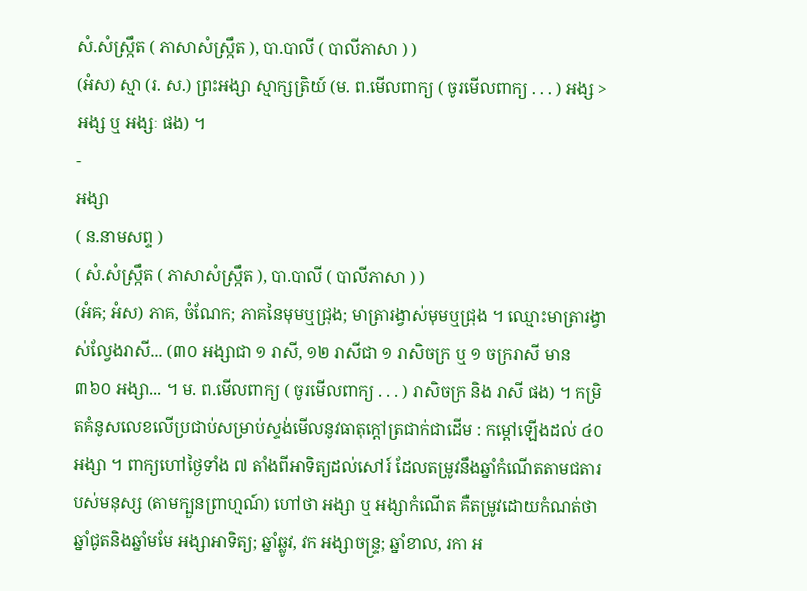សំ.សំស្រ្កឹត ( ភាសាសំស្រ្កឹត ), បា.បាលី ( បាលីភាសា ) )
(អំស) ស្មា (រ. ស.) ព្រះអង្សា ស្មាក្សត្រិយ៍ (ម. ព.មើលពាក្យ ( ចូរមើលពាក្យ . . . ) អង្ស >អង្ស ឬ អង្សៈ ផង) ។
-
អង្សា
( ន.នាមសព្ទ )
( សំ.សំស្រ្កឹត ( ភាសាសំស្រ្កឹត ), បា.បាលី ( បាលីភាសា ) )
(អំឝ; អំស) ភាគ, ចំណែក; ភាគនៃមុមឬជ្រុង; មាត្រារង្វាស់មុមឬជ្រុង ។ ឈ្មោះមាត្រារង្វាស់ល្វែងរាសី... (៣០ អង្សាជា ១ រាសី, ១២ រាសីជា ១ រាសិចក្រ ឬ ១ ចក្ររាសី មាន ៣៦០ អង្សា... ។ ម. ព.មើលពាក្យ ( ចូរមើលពាក្យ . . . ) រាសិចក្រ និង រាសី ផង) ។ កម្រិតគំនូសលេខលើប្រជាប់សម្រាប់ស្ទង់មើលនូវធាតុក្ដៅត្រជាក់ជាដើម : កម្ដៅឡើងដល់ ៤០ អង្សា ។ ពាក្យហៅថ្ងៃទាំង ៧ តាំងពីអាទិត្យដល់សៅរ៍ ដែលតម្រូវនឹងឆ្នាំកំណើតតាមជតារបស់មនុស្ស (តាមក្បួនព្រាហ្មណ៍) ហៅថា អង្សា ឬ អង្សាកំណើត គឺតម្រូវដោយកំណត់ថា ឆ្នាំជូតនិងឆ្នាំមមែ អង្សាអាទិត្យ; ឆ្នាំឆ្លូវ, វក អង្សាចន្រ្ទ; ឆ្នាំខាល, រកា អ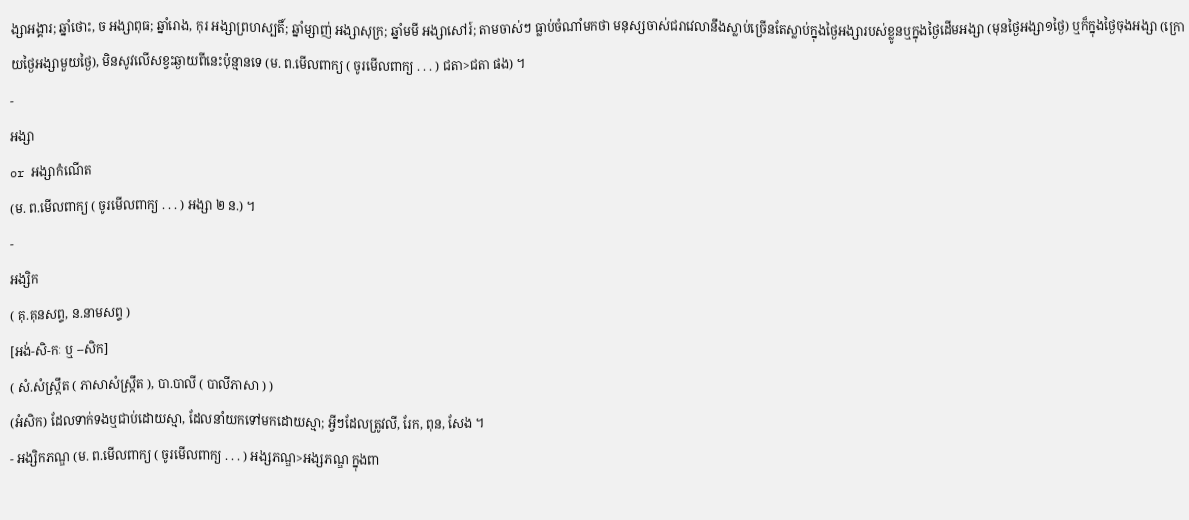ង្សាអង្គារ; ឆ្នាំថោះ, ច អង្សាពុធ; ឆ្នាំរោង, កុរ អង្សាព្រហស្បតិ៍; ឆ្នាំម្សាញ់ អង្សាសុក្រ; ឆ្នាំមមី អង្សាសៅរ៍; តាមចាស់ៗ ធ្លាប់ចំណាំមកថា មនុស្សចាស់ជរាវេលានឹងស្លាប់ច្រើនតែស្លាប់ក្នុងថ្ងៃអង្សារបស់ខ្លូនឬក្នុងថ្ងៃដើមអង្សា (មុនថ្ងៃអង្សា១ថ្ងៃ) ឬក៏ក្នុងថ្ងៃចុងអង្សា (ក្រោយថ្ងៃអង្សាមួយថ្ងៃ), មិនសូវលើសខ្វះឆ្ងាយពីនេះប៉ុន្មានទេ (ម. ព.មើលពាក្យ ( ចូរមើលពាក្យ . . . ) ជតា>ជតា ផង) ។
-
អង្សា
or អង្សាកំណើត
(ម. ព.មើលពាក្យ ( ចូរមើលពាក្យ . . . ) អង្សា ២ ន.) ។
-
អង្សិក
( គុ.គុនសព្ទ, ន.នាមសព្ទ )
[អង់-សិ-កៈ ឬ --សិក]
( សំ.សំស្រ្កឹត ( ភាសាសំស្រ្កឹត ), បា.បាលី ( បាលីភាសា ) )
(អំសិក) ដែលទាក់ទងឬជាប់ដោយស្មា, ដែលនាំយកទៅមកដោយស្មា; អ្វីៗដែលត្រូវលី, រែក, ពុន, សែង ។
- អង្សិកភណ្ឌ (ម. ព.មើលពាក្យ ( ចូរមើលពាក្យ . . . ) អង្សភណ្ឌ>អង្សភណ្ឌ ក្នុងពា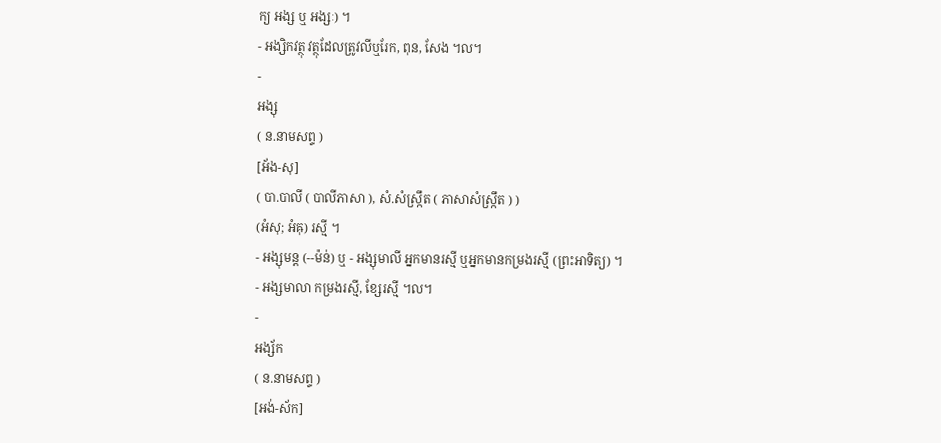ក្យ អង្ស ឬ អង្សៈ) ។
- អង្សិកវត្ថុ វត្ថុដែលត្រូវលីឬរែក, ពុន, សែង ។ល។
-
អង្សុ
( ន.នាមសព្ទ )
[អ័ង-សុ]
( បា.បាលី ( បាលីភាសា ), សំ.សំស្រ្កឹត ( ភាសាសំស្រ្កឹត ) )
(អំសុ; អំឝុ) រស្មី ។
- អង្សុមន្ត (--ម៉ន់) ឬ - អង្សុមាលី អ្នកមានរស្មី ឬអ្នកមានកម្រងរស្មី (ព្រះអាទិត្យ) ។
- អង្សមាលា កម្រងរស្មី, ខ្សែរស្មី ។ល។
-
អង្ស័ក
( ន.នាមសព្ទ )
[អង់-ស័ក]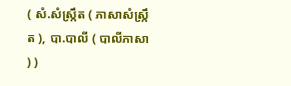( សំ.សំស្រ្កឹត ( ភាសាសំស្រ្កឹត ), បា.បាលី ( បាលីភាសា ) )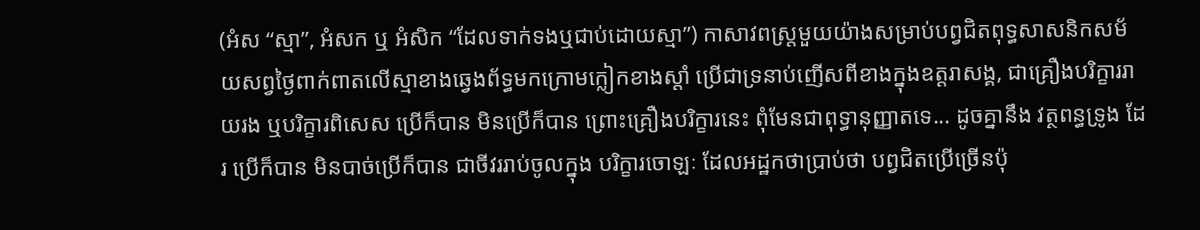(អំស “ស្មា”, អំសក ឬ អំសិក “ដែលទាក់ទងឬជាប់ដោយស្មា”) កាសាវពស្រ្តមួយយ៉ាងសម្រាប់បព្វជិតពុទ្ធសាសនិកសម័យសព្វថ្ងៃពាក់ពាតលើស្មាខាងឆ្វេងព័ទ្ធមកក្រោមក្លៀកខាងស្តាំ ប្រើជាទ្រនាប់ញើសពីខាងក្នុងឧត្ដរាសង្គ, ជាគ្រឿងបរិក្ខាររាយរង ឬបរិក្ខារពិសេស ប្រើក៏បាន មិនប្រើក៏បាន ព្រោះគ្រឿងបរិក្ខារនេះ ពុំមែនជាពុទ្ធានុញ្ញាតទេ... ដូចគ្នានឹង វត្ថពន្ធទ្រូង ដែរ ប្រើក៏បាន មិនបាច់ប្រើក៏បាន ជាចីវររាប់ចូលក្នុង បរិក្ខារចោឡៈ ដែលអដ្ឋកថាប្រាប់ថា បព្វជិតប្រើច្រើនប៉ុ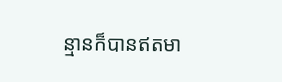ន្មានក៏បានឥតមា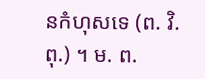នកំហុសទេ (ព. វិ. ពុ.) ។ ម. ព.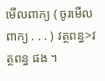មើលពាក្យ ( ចូរមើលពាក្យ . . . ) វត្ថពន្ធ>វត្ថពន្ធ ផង ។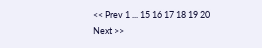<< Prev 1 ... 15 16 17 18 19 20 Next >>